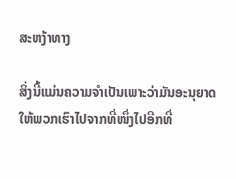ສະຫງ້າທາງ

ສິ່ງນີ້ແມ່ນຄວາມຈຳເປັນເພາະວ່າມັນອະນຸຍາດໃຫ້ພວກເຮົາໄປຈາກທີ່ໜຶ່ງໄປອີກທີ່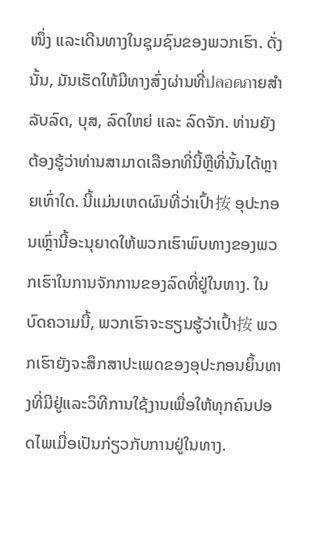ໜຶ່ງ ແລະເດີນທາງໃນຊຸມຊົນຂອງພວກເຮົາ. ດັ່ງນັ້ນ, ມັນເຮັດໃຫ້ມີທາງສົ່ງຜ່ານທີ່ปลอดภາຍສຳລັບລົດ, ບຸສ, ລົດໃຫຍ່ ແລະ ລົດຈັກ. ທ່ານຍັງຕ້ອງຮູ້ວ່າທ່ານສາມາດເລືອກທີ່ນີ້ຫຼືທີ່ນັ້ນໄດ້ຫຼາຍເທົ່າໃດ. ນີ້ແມ່ນເຫດຜົນທີ່ວ່າເປົ້າ按 ອຸປະກອນເຫຼົ່ານີ້ອະນຸຍາດໃຫ້ພວກເຮົາພົບທາງຂອງພວກເຮົາໃນການຈັກການຂອງລົດທີ່ຢູ່ໃນທາງ. ໃນບົດຄວາມນີ້, ພວກເຮົາຈະຮຽນຮູ້ວ່າເປົ້າ按 ພວກເຮົາຍັງຈະສຶກສາປະເພດຂອງອຸປະກອນຍິ້ນທາງທີ່ມີຢູ່ແລະວິທີການໃຊ້ງານເພື່ອໃຫ້ທຸກຄົນປອດໄພເມື່ອເປັນກ່ຽວກັບການຢູ່ໃນທາງ.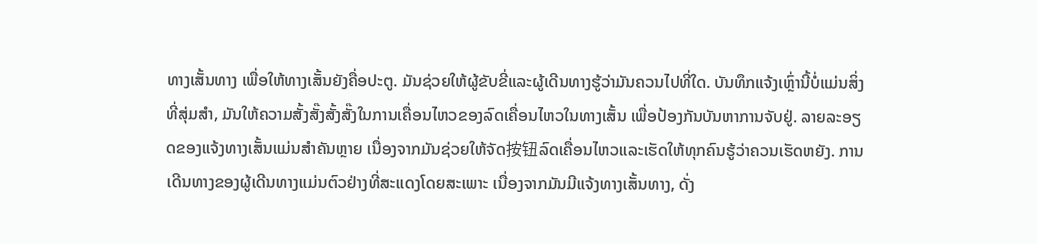ທາງເສັ້ນທາງ ເພື່ອໃຫ້ທາງເສັ້ນຍັງຄື່ອປະຕູ. ມັນຊ່ວຍໃຫ້ຜູ້ຂັບຂີ່ແລະຜູ້ເດີນທາງຮູ້ວ່າມັນຄວນໄປທີ່ໃດ. ບັນທຶກແຈ້ງເຫຼົ່ານີ້ບໍ່ແມ່ນສິ່ງທີ່ສຸ່ມສຳ, ມັນໃຫ້ຄວາມສັ້ງສັ໊ງສັ້ງສັ໊ງໃນການເຄື່ອນໄຫວຂອງລົດເຄື່ອນໄຫວໃນທາງເສັ້ນ ເພື່ອປ້ອງກັນບັນຫາການຈັບຢູ່. ລາຍລະອຽດຂອງແຈ້ງທາງເສັ້ນແມ່ນສຳຄັນຫຼາຍ ເນື່ອງຈາກມັນຊ່ວຍໃຫ້ຈັດ按钮ລົດເຄື່ອນໄຫວແລະເຮັດໃຫ້ທຸກຄົນຮູ້ວ່າຄວນເຮັດຫຍັງ. ການເດີນທາງຂອງຜູ້ເດີນທາງແມ່ນຕົວຢ່າງທີ່ສະແດງໂດຍສະເພາະ ເນື່ອງຈາກມັນມີແຈ້ງທາງເສັ້ນທາງ, ດັ່ງ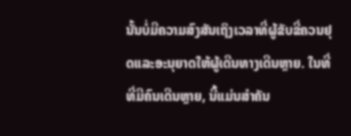ນັ້ນບໍ່ມີຄວາມສົງສັນເຖິງເວລາທີ່ຜູ້ຂັບຂີ່ຄວນຢຸດແລະອະນຸຍາດໃຫ້ຜູ້ເດີນທາງເດີນຫຼາຍ. ໃນທີ່ທີ່ມີຄົນເດີນຫຼາຍ, ນີ້ແມ່ນສຳຄັນ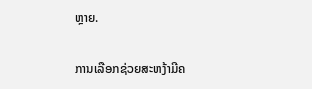ຫຼາຍ.

ການເລືອກຊ່ວຍສະຫງ້າມີຄ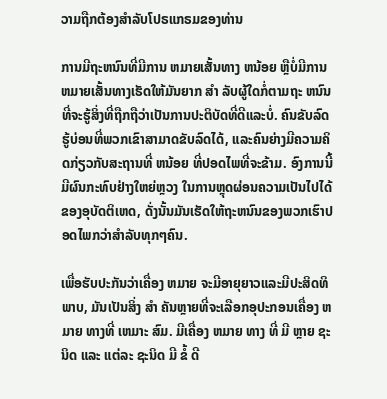ວາມຖືກຕ້ອງສຳລັບໂປຣແກຣມຂອງທ່ານ

ການມີຖະຫນົນທີ່ມີການ ຫມາຍເສັ້ນທາງ ຫນ້ອຍ ຫຼືບໍ່ມີການ ຫມາຍເສັ້ນທາງເຮັດໃຫ້ມັນຍາກ ສໍາ ລັບຜູ້ໃດກໍ່ຕາມຖະ ຫນົນ ທີ່ຈະຮູ້ສິ່ງທີ່ຖືກຖືວ່າເປັນການປະຕິບັດທີ່ດີແລະບໍ່. ຄົນຂັບລົດຮູ້ບ່ອນທີ່ພວກເຂົາສາມາດຂັບລົດໄດ້, ແລະຄົນຍ່າງມີຄວາມຄິດກ່ຽວກັບສະຖານທີ່ ຫນ້ອຍ ທີ່ປອດໄພທີ່ຈະຂ້າມ. ອົງການນີ້ມີຜົນກະທົບຢ່າງໃຫຍ່ຫຼວງ ໃນການຫຼຸດຜ່ອນຄວາມເປັນໄປໄດ້ຂອງອຸບັດຕິເຫດ, ດັ່ງນັ້ນມັນເຮັດໃຫ້ຖະຫນົນຂອງພວກເຮົາປອດໄພກວ່າສໍາລັບທຸກໆຄົນ.

ເພື່ອຮັບປະກັນວ່າເຄື່ອງ ຫມາຍ ຈະມີອາຍຸຍາວແລະມີປະສິດທິພາບ, ມັນເປັນສິ່ງ ສໍາ ຄັນຫຼາຍທີ່ຈະເລືອກອຸປະກອນເຄື່ອງ ຫມາຍ ທາງທີ່ ເຫມາະ ສົມ. ມີເຄື່ອງ ຫມາຍ ທາງ ທີ່ ມີ ຫຼາຍ ຊະນິດ ແລະ ແຕ່ລະ ຊະນິດ ມີ ຂໍ້ ດີ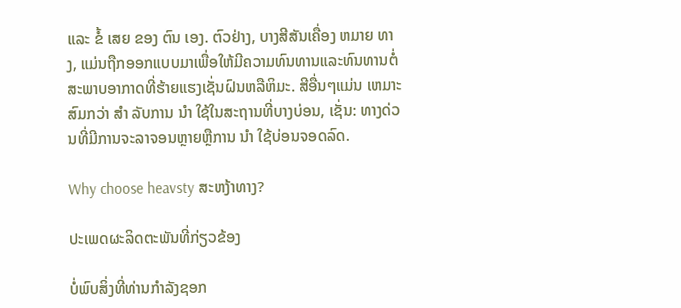ແລະ ຂໍ້ ເສຍ ຂອງ ຕົນ ເອງ. ຕົວຢ່າງ, ບາງສີສັນເຄື່ອງ ຫມາຍ ທາງ, ແມ່ນຖືກອອກແບບມາເພື່ອໃຫ້ມີຄວາມທົນທານແລະທົນທານຕໍ່ສະພາບອາກາດທີ່ຮ້າຍແຮງເຊັ່ນຝົນຫລືຫິມະ. ສີອື່ນໆແມ່ນ ເຫມາະ ສົມກວ່າ ສໍາ ລັບການ ນໍາ ໃຊ້ໃນສະຖານທີ່ບາງບ່ອນ, ເຊັ່ນ: ທາງດ່ວນທີ່ມີການຈະລາຈອນຫຼາຍຫຼືການ ນໍາ ໃຊ້ບ່ອນຈອດລົດ.

Why choose heavsty ສະຫງ້າທາງ?

ປະເພດຜະລິດຕະພັນທີ່ກ່ຽວຂ້ອງ

ບໍ່ພົບສິ່ງທີ່ທ່ານກໍາລັງຊອກ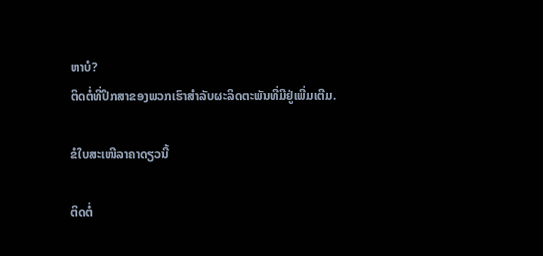ຫາບໍ?
ຕິດຕໍ່ທີ່ປຶກສາຂອງພວກເຮົາສໍາລັບຜະລິດຕະພັນທີ່ມີຢູ່ເພີ່ມເຕີມ.

ຂໍໃບສະເໜີລາຄາດຽວນີ້

ຕິດຕໍ່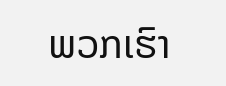ພວກເຮົາ